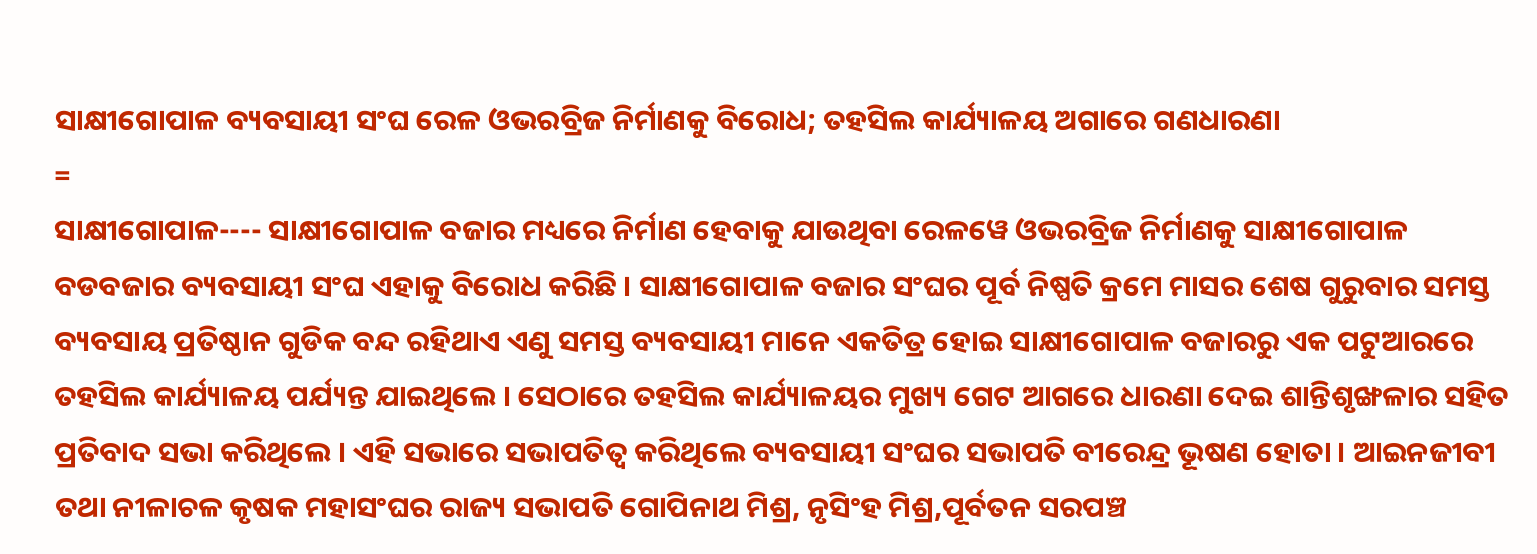ସାକ୍ଷୀଗୋପାଳ ବ୍ୟବସାୟୀ ସଂଘ ରେଳ ଓଭରବ୍ରିଜ ନିର୍ମାଣକୁ ବିରୋଧ; ତହସିଲ କାର୍ଯ୍ୟାଳୟ ଅଗାରେ ଗଣଧାରଣା
=
ସାକ୍ଷୀଗୋପାଳ---- ସାକ୍ଷୀଗୋପାଳ ବଜାର ମଧ୍ୟରେ ନିର୍ମାଣ ହେବାକୁ ଯାଉଥିବା ରେଳୱେ ଓଭରବ୍ରିଜ ନିର୍ମାଣକୁ ସାକ୍ଷୀଗୋପାଳ ବଡବଜାର ବ୍ୟବସାୟୀ ସଂଘ ଏହାକୁ ବିରୋଧ କରିଛି । ସାକ୍ଷୀଗୋପାଳ ବଜାର ସଂଘର ପୂର୍ବ ନିଷ୍ପତି କ୍ରମେ ମାସର ଶେଷ ଗୁରୁବାର ସମସ୍ତ ବ୍ୟବସାୟ ପ୍ରତିଷ୍ଠାନ ଗୁଡିକ ବନ୍ଦ ରହିଥାଏ ଏଣୁ ସମସ୍ତ ବ୍ୟବସାୟୀ ମାନେ ଏକତିତ୍ର ହୋଇ ସାକ୍ଷୀଗୋପାଳ ବଜାରରୁ ଏକ ପଟୁଆରରେ ତହସିଲ କାର୍ଯ୍ୟାଳୟ ପର୍ଯ୍ୟନ୍ତ ଯାଇଥିଲେ । ସେଠାରେ ତହସିଲ କାର୍ଯ୍ୟାଳୟର ମୁଖ୍ୟ ଗେଟ ଆଗରେ ଧାରଣା ଦେଇ ଶାନ୍ତିଶୃଙ୍ଖଳାର ସହିତ ପ୍ରତିବାଦ ସଭା କରିଥିଲେ । ଏହି ସଭାରେ ସଭାପତିତ୍ୱ କରିଥିଲେ ବ୍ୟବସାୟୀ ସଂଘର ସଭାପତି ବୀରେନ୍ଦ୍ର ଭୂଷଣ ହୋତା । ଆଇନଜୀବୀ ତଥା ନୀଳାଚଳ କୃଷକ ମହାସଂଘର ରାଜ୍ୟ ସଭାପତି ଗୋପିନାଥ ମିଶ୍ର, ନୃସିଂହ ମିଶ୍ର,ପୂର୍ବତନ ସରପଞ୍ଚ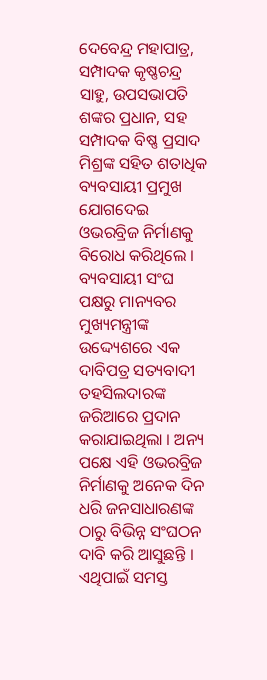ଦେବେନ୍ଦ୍ର ମହାପାତ୍ର, ସମ୍ପାଦକ କୃଷ୍ଣଚନ୍ଦ୍ର ସାହୁ, ଉପସଭାପତି ଶଙ୍କର ପ୍ରଧାନ, ସହ ସମ୍ପାଦକ ବିଷ୍ଣ ପ୍ରସାଦ ମିଶ୍ରଙ୍କ ସହିତ ଶତାଧିକ ବ୍ୟବସାୟୀ ପ୍ରମୁଖ ଯୋଗଦେଇ ଓଭରବ୍ରିଜ ନିର୍ମାଣକୁ ବିରୋଧ କରିଥିଲେ । ବ୍ୟବସାୟୀ ସଂଘ ପକ୍ଷରୁ ମାନ୍ୟବର ମୁଖ୍ୟମନ୍ତ୍ରୀଙ୍କ ଉଦ୍ଦ୍ୟେଶରେ ଏକ ଦାବିପତ୍ର ସତ୍ୟବାଦୀ ତହସିଲଦାରଙ୍କ ଜରିଆରେ ପ୍ରଦାନ କରାଯାଇଥିଲା । ଅନ୍ୟ ପକ୍ଷେ ଏହି ଓଭରବ୍ରିଜ ନିର୍ମାଣକୁ ଅନେକ ଦିନ ଧରି ଜନସାଧାରଣଙ୍କ ଠାରୁ ବିଭିନ୍ନ ସଂଘଠନ ଦାବି କରି ଆସୁଛନ୍ତି । ଏଥିପାଇଁ ସମସ୍ତ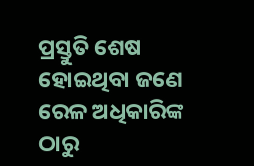ପ୍ରସ୍ତୁତି ଶେଷ ହୋଇଥିବା ଜଣେ ରେଳ ଅଧିକାରିଙ୍କ ଠାରୁ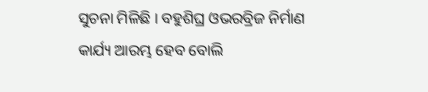ସୁଚନା ମିଳିଛି । ବହୁଶିଘ୍ର ଓଭରବ୍ରିଜ ନିର୍ମାଣ କାର୍ଯ୍ୟ ଆରମ୍ଭ ହେବ ବୋଲି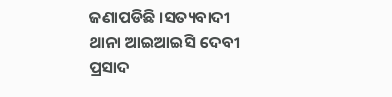ଜଣାପଡିଛି ।ସତ୍ୟବାଦୀ ଥାନା ଆଇଆଇସି ଦେବୀ ପ୍ରସାଦ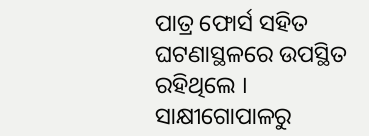ପାତ୍ର ଫୋର୍ସ ସହିତ ଘଟଣାସ୍ଥଳରେ ଉପସ୍ଥିତ ରହିଥିଲେ ।
ସାକ୍ଷୀଗୋପାଳରୁ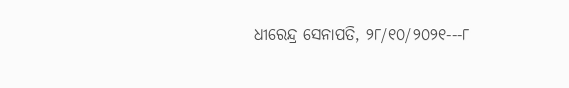ଧୀରେନ୍ଦ୍ର ସେନାପତି, ୨୮/୧୦/୨୦୨୧---୮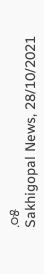.୦୫
Sakhigopal News, 28/10/2021